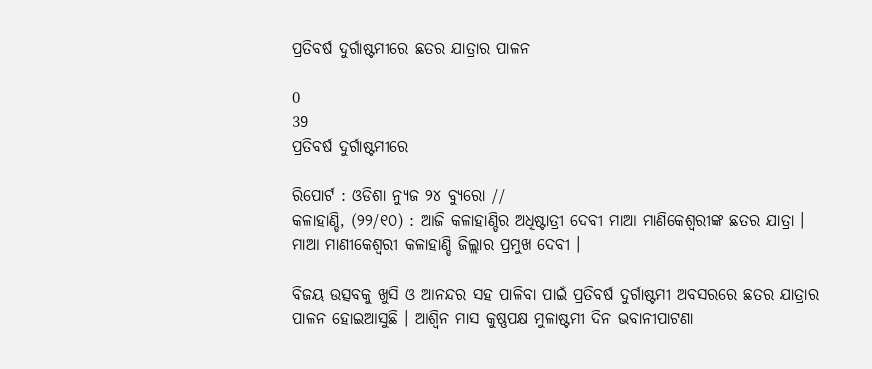ପ୍ରତିବର୍ଷ ଦୁର୍ଗାଷ୍ଟମୀରେ ଛତର ଯାତ୍ରାର ପାଳନ

0
39
ପ୍ରତିବର୍ଷ ଦୁର୍ଗାଷ୍ଟମୀରେ

ରିପୋର୍ଟ : ଓଡିଶା ନ୍ୟୁଜ ୨୪ ବ୍ୟୁରୋ //
କଳାହାଣ୍ଡି, (୨୨/୧୦) : ଆଜି କଳାହାଣ୍ଡିର ଅଧିଷ୍ଟାତ୍ରୀ ଦେବୀ ମାଆ ମାଣିକେଶ୍ବରୀଙ୍କ ଛତର ଯାତ୍ରା । ମାଆ ମାଣୀକେଶ୍ୱରୀ କଳାହାଣ୍ଡି ଜିଲ୍ଲାର ପ୍ରମୁଖ ଦେବୀ ।

ବିଜୟ ଉତ୍ସବକୁ ଖୁସି ଓ ଆନନ୍ଦର ସ‌ହ ପାଳିବା ପାଇଁ ପ୍ରତିବର୍ଷ ଦୁର୍ଗାଷ୍ଟମୀ ଅବସରରେ ଛତର ଯାତ୍ରାର ପାଳନ ହୋଇଆସୁଛି । ଆଶ୍ବିନ ମାସ କୁଷ୍ଣପକ୍ଷ ମୁଳାଷ୍ଟମୀ ଦିନ ଭବାନୀପାଟଣା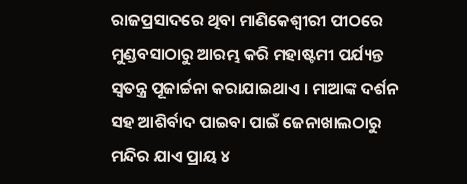ରାଜପ୍ରସାଦରେ ଥିବା ମାଣିକେଶ୍ବୀରୀ ପୀଠରେ ମୁଣ୍ଡବସାଠାରୁ ଆରମ୍ଭ କରି ମହାଷ୍ଟମୀ ପର୍ଯ୍ୟନ୍ତ ସ୍ବତନ୍ତ୍ର ପୂଜାର୍ଚ୍ଚନା କରାଯାଇଥାଏ । ମାଆଙ୍କ ଦର୍ଶନ ସହ ଆଶିର୍ବାଦ ପାଇବା ପାଇଁ ଜେନାଖାଲଠାରୁ ମନ୍ଦିର ଯାଏ ପ୍ରାୟ ୪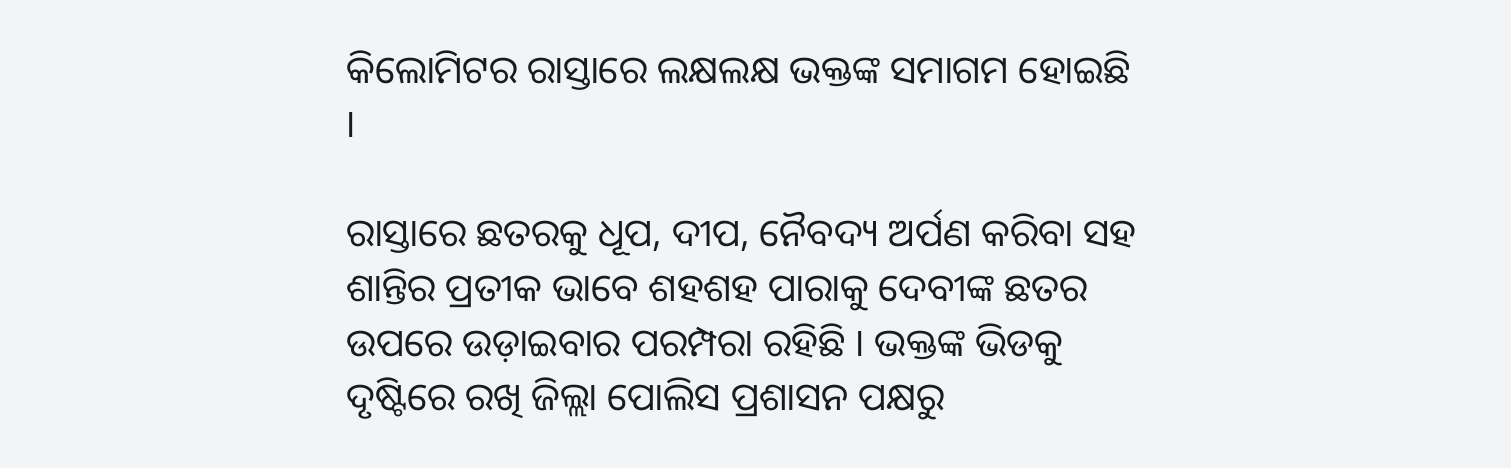କିଲୋମିଟର ରାସ୍ତାରେ ଲକ୍ଷଲକ୍ଷ ଭକ୍ତଙ୍କ ସମାଗମ ହୋଇଛି ।

ରାସ୍ତାରେ ଛତରକୁ ଧୂପ, ଦୀପ, ନୈବଦ୍ୟ ଅର୍ପଣ କରିବା ସହ ଶାନ୍ତିର ପ୍ରତୀକ ଭାବେ ଶହଶହ ପାରାକୁ ଦେବୀଙ୍କ ଛତର ଉପରେ ଉଡ଼ାଇବାର ପରମ୍ପରା ରହିଛି । ଭକ୍ତଙ୍କ ଭିଡକୁ ଦୃଷ୍ଟିରେ ରଖି ଜିଲ୍ଲା ପୋଲିସ ପ୍ରଶାସନ ପକ୍ଷରୁ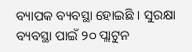ବ୍ୟାପକ ବ୍ୟବସ୍ଥା ହୋଇଛି । ସୁରକ୍ଷା ବ୍ୟବସ୍ଥା ପାଇଁ ୨୦ ପ୍ଲାଟୁନ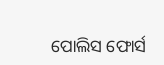ପୋଲିସ ଫୋର୍ସ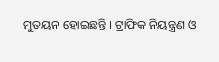ମୁତୟନ ହୋଇଛନ୍ତି । ଟ୍ରାଫିକ ନିୟନ୍ତ୍ରଣ ଓ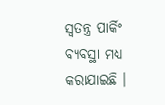ସ୍ବତନ୍ତ୍ର ପାର୍କିଂ ବ୍ୟବସ୍ଥା ମଧ୍ୟ କରାଯାଇଛି ।